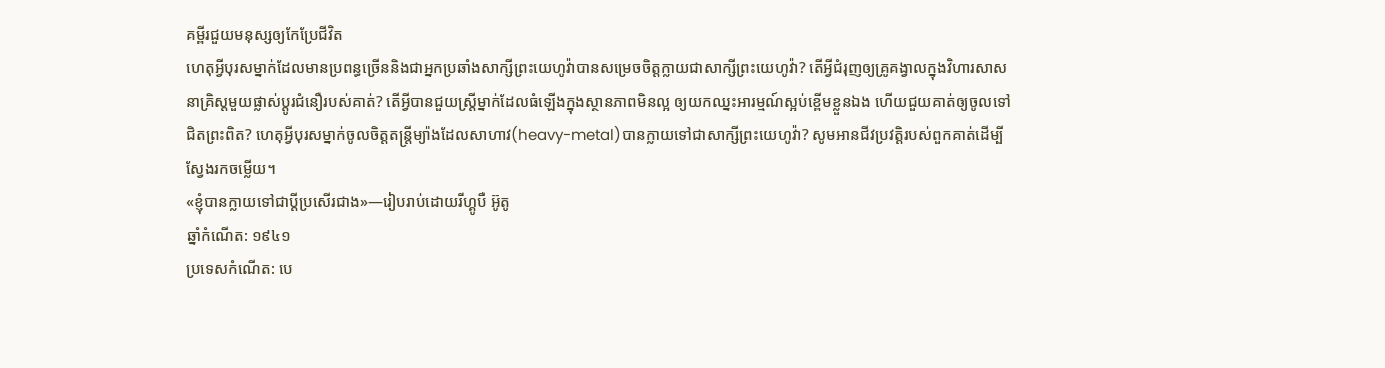គម្ពីរជួយមនុស្សឲ្យកែប្រែជីវិត
ហេតុអ្វីបុរសម្នាក់ដែលមានប្រពន្ធច្រើននិងជាអ្នកប្រឆាំងសាក្សីព្រះយេហូវ៉ាបានសម្រេចចិត្តក្លាយជាសាក្សីព្រះយេហូវ៉ា? តើអ្វីជំរុញឲ្យគ្រូគង្វាលក្នុងវិហារសាសនាគ្រិស្តមួយផ្លាស់ប្ដូរជំនឿរបស់គាត់? តើអ្វីបានជួយស្ត្រីម្នាក់ដែលធំឡើងក្នុងស្ថានភាពមិនល្អ ឲ្យយកឈ្នះអារម្មណ៍ស្អប់ខ្ពើមខ្លួនឯង ហើយជួយគាត់ឲ្យចូលទៅជិតព្រះពិត? ហេតុអ្វីបុរសម្នាក់ចូលចិត្តតន្ត្រីម្យ៉ាងដែលសាហាវ(heavy-metal)បានក្លាយទៅជាសាក្សីព្រះយេហូវ៉ា? សូមអានជីវប្រវត្តិរបស់ពួកគាត់ដើម្បីស្វែងរកចម្លើយ។
«ខ្ញុំបានក្លាយទៅជាប្ដីប្រសើរជាង»—រៀបរាប់ដោយរីហ្គូបឺ អ៊ូតូ
ឆ្នាំកំណើត: ១៩៤១
ប្រទេសកំណើត: បេ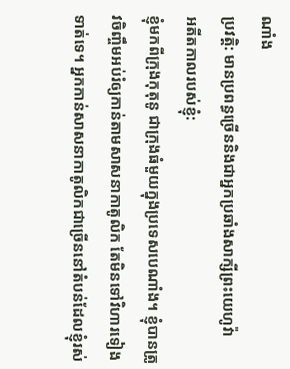ណាំង
ប្រវត្តិ: មានប្រពន្ធច្រើននិងជាអ្នកប្រឆាំងសាក្សីព្រះយេហូវ៉ា
អតីតកាលរបស់ខ្ញុំ:
ខ្ញុំមកពីក្រុងកុតុនូ ជាក្រុងធំមួយក្នុងប្រទេសបេណាំង។ ខ្ញុំបានត្រូវចិញ្ចឹមអប់រំឲ្យកាន់តាមសាសនាកាតូលិក តែមិនទៅវិហារទៀងទាត់ទេ។ អ្នកកាន់សាសនាកាតូលិកជាច្រើននៅតំបន់ដែលខ្ញុំរស់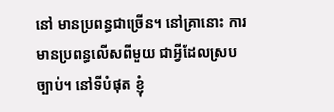នៅ មានប្រពន្ធជាច្រើន។ នៅគ្រានោះ ការមានប្រពន្ធលើសពីមួយ ជាអ្វីដែលស្របច្បាប់។ នៅទីបំផុត ខ្ញុំ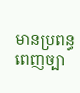មានប្រពន្ធពេញច្បា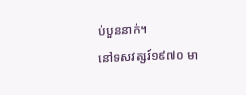ប់បួននាក់។
នៅទសវត្សរ៍១៩៧០ មា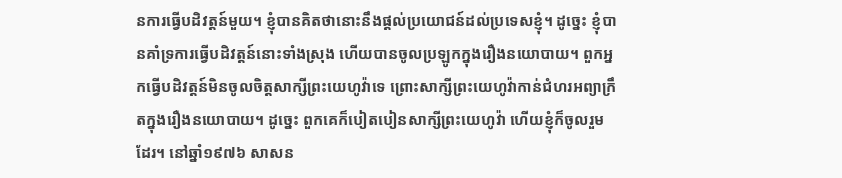នការធ្វើបដិវត្តន៍មួយ។ ខ្ញុំបានគិតថានោះនឹងផ្ដល់ប្រយោជន៍ដល់ប្រទេសខ្ញុំ។ ដូច្នេះ ខ្ញុំបានគាំទ្រការធ្វើបដិវត្តន៍នោះទាំងស្រុង ហើយបានចូលប្រឡូកក្នុងរឿងនយោបាយ។ ពួកអ្នកធ្វើបដិវត្តន៍មិនចូលចិត្តសាក្សីព្រះយេហូវ៉ាទេ ព្រោះសាក្សីព្រះយេហូវ៉ាកាន់ជំហរអព្យាក្រឹតក្នុងរឿងនយោបាយ។ ដូច្នេះ ពួកគេក៏បៀតបៀនសាក្សីព្រះយេហូវ៉ា ហើយខ្ញុំក៏ចូលរួមដែរ។ នៅឆ្នាំ១៩៧៦ សាសន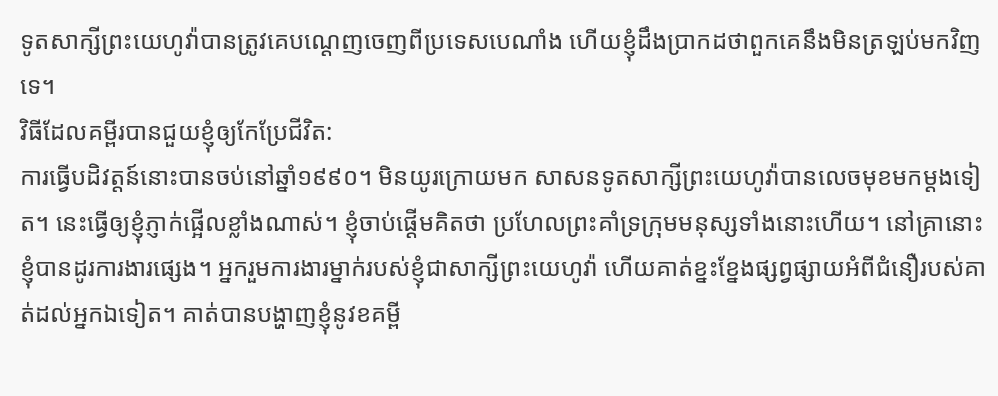ទូតសាក្សីព្រះយេហូវ៉ាបានត្រូវគេបណ្ដេញចេញពីប្រទេសបេណាំង ហើយខ្ញុំដឹងប្រាកដថាពួកគេនឹងមិនត្រឡប់មកវិញទេ។
វិធីដែលគម្ពីរបានជួយខ្ញុំឲ្យកែប្រែជីវិត:
ការធ្វើបដិវត្តន៍នោះបានចប់នៅឆ្នាំ១៩៩០។ មិនយូរក្រោយមក សាសនទូតសាក្សីព្រះយេហូវ៉ាបានលេចមុខមកម្ដងទៀត។ នេះធ្វើឲ្យខ្ញុំភ្ញាក់ផ្អើលខ្លាំងណាស់។ ខ្ញុំចាប់ផ្ដើមគិតថា ប្រហែលព្រះគាំទ្រក្រុមមនុស្សទាំងនោះហើយ។ នៅគ្រានោះ ខ្ញុំបានដូរការងារផ្សេង។ អ្នករួមការងារម្នាក់របស់ខ្ញុំជាសាក្សីព្រះយេហូវ៉ា ហើយគាត់ខ្នះខ្នែងផ្សព្វផ្សាយអំពីជំនឿរបស់គាត់ដល់អ្នកឯទៀត។ គាត់បានបង្ហាញខ្ញុំនូវខគម្ពី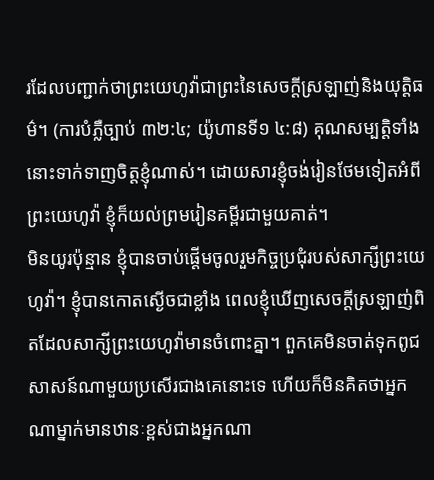រដែលបញ្ជាក់ថាព្រះយេហូវ៉ាជាព្រះនៃសេចក្ដីស្រឡាញ់និងយុត្តិធម៌។ (ការបំភ្លឺច្បាប់ ៣២:៤; យ៉ូហានទី១ ៤:៨) គុណសម្បត្តិទាំងនោះទាក់ទាញចិត្តខ្ញុំណាស់។ ដោយសារខ្ញុំចង់រៀនថែមទៀតអំពីព្រះយេហូវ៉ា ខ្ញុំក៏យល់ព្រមរៀនគម្ពីរជាមួយគាត់។
មិនយូរប៉ុន្មាន ខ្ញុំបានចាប់ផ្ដើមចូលរួមកិច្ចប្រជុំរបស់សាក្សីព្រះយេហូវ៉ា។ ខ្ញុំបានកោតស្ងើចជាខ្លាំង ពេលខ្ញុំឃើញសេចក្ដីស្រឡាញ់ពិតដែលសាក្សីព្រះយេហូវ៉ាមានចំពោះគ្នា។ ពួកគេមិនចាត់ទុកពូជសាសន៍ណាមួយប្រសើរជាងគេនោះទេ ហើយក៏មិនគិតថាអ្នកណាម្នាក់មានឋានៈខ្ពស់ជាងអ្នកណា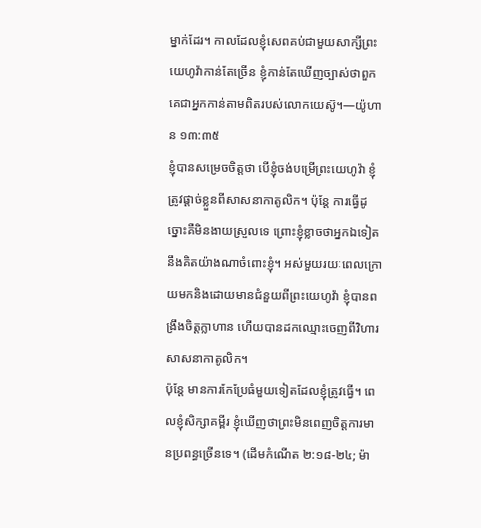ម្នាក់ដែរ។ កាលដែលខ្ញុំសេពគប់ជាមួយសាក្សីព្រះយេហូវ៉ាកាន់តែច្រើន ខ្ញុំកាន់តែឃើញច្បាស់ថាពួកគេជាអ្នកកាន់តាមពិតរបស់លោកយេស៊ូ។—យ៉ូហាន ១៣:៣៥
ខ្ញុំបានសម្រេចចិត្តថា បើខ្ញុំចង់បម្រើព្រះយេហូវ៉ា ខ្ញុំត្រូវផ្ដាច់ខ្លួនពីសាសនាកាតូលិក។ ប៉ុន្តែ ការធ្វើដូច្នោះគឺមិនងាយស្រួលទេ ព្រោះខ្ញុំខ្លាចថាអ្នកឯទៀតនឹងគិតយ៉ាងណាចំពោះខ្ញុំ។ អស់មួយរយៈពេលក្រោយមកនិងដោយមានជំនួយពីព្រះយេហូវ៉ា ខ្ញុំបានពង្រឹងចិត្តក្លាហាន ហើយបានដកឈ្មោះចេញពីវិហារសាសនាកាតូលិក។
ប៉ុន្តែ មានការកែប្រែធំមួយទៀតដែលខ្ញុំត្រូវធ្វើ។ ពេលខ្ញុំសិក្សាគម្ពីរ ខ្ញុំឃើញថាព្រះមិនពេញចិត្តការមានប្រពន្ធច្រើនទេ។ (ដើមកំណើត ២:១៨-២៤; ម៉ា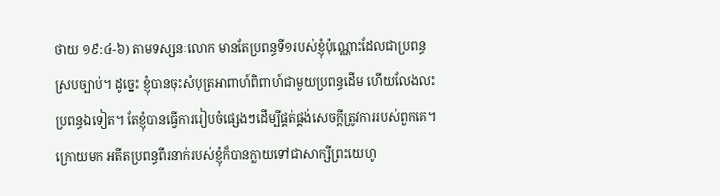ថាយ ១៩:៤-៦) តាមទស្សនៈលោក មានតែប្រពន្ធទី១របស់ខ្ញុំប៉ុណ្ណោះដែលជាប្រពន្ធស្របច្បាប់។ ដូច្នេះ ខ្ញុំបានចុះសំបុត្រអាពាហ៍ពិពាហ៍ជាមួយប្រពន្ធដើម ហើយលែងលះប្រពន្ធឯទៀត។ តែខ្ញុំបានធ្វើការរៀបចំផ្សេងៗដើម្បីផ្គត់ផ្គង់សេចក្ដីត្រូវការរបស់ពួកគេ។ ក្រោយមក អតីតប្រពន្ធពីរនាក់របស់ខ្ញុំក៏បានក្លាយទៅជាសាក្សីព្រះយេហូ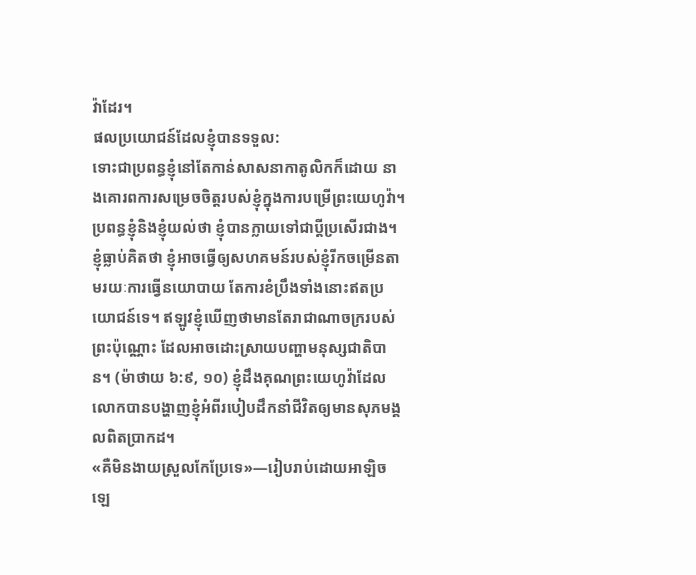វ៉ាដែរ។
ផលប្រយោជន៍ដែលខ្ញុំបានទទួល:
ទោះជាប្រពន្ធខ្ញុំនៅតែកាន់សាសនាកាតូលិកក៏ដោយ នាងគោរពការសម្រេចចិត្តរបស់ខ្ញុំក្នុងការបម្រើព្រះយេហូវ៉ា។ ប្រពន្ធខ្ញុំនិងខ្ញុំយល់ថា ខ្ញុំបានក្លាយទៅជាប្ដីប្រសើរជាង។
ខ្ញុំធ្លាប់គិតថា ខ្ញុំអាចធ្វើឲ្យសហគមន៍របស់ខ្ញុំរីកចម្រើនតាមរយៈការធ្វើនយោបាយ តែការខំប្រឹងទាំងនោះឥតប្រយោជន៍ទេ។ ឥឡូវខ្ញុំឃើញថាមានតែរាជាណាចក្ររបស់ព្រះប៉ុណ្ណោះ ដែលអាចដោះស្រាយបញ្ហាមនុស្សជាតិបាន។ (ម៉ាថាយ ៦:៩, ១០) ខ្ញុំដឹងគុណព្រះយេហូវ៉ាដែលលោកបានបង្ហាញខ្ញុំអំពីរបៀបដឹកនាំជីវិតឲ្យមានសុភមង្គលពិតប្រាកដ។
«គឺមិនងាយស្រួលកែប្រែទេ»—រៀបរាប់ដោយអាឡិច ឡេ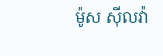ម៉ូស ស៊ីលវ៉ា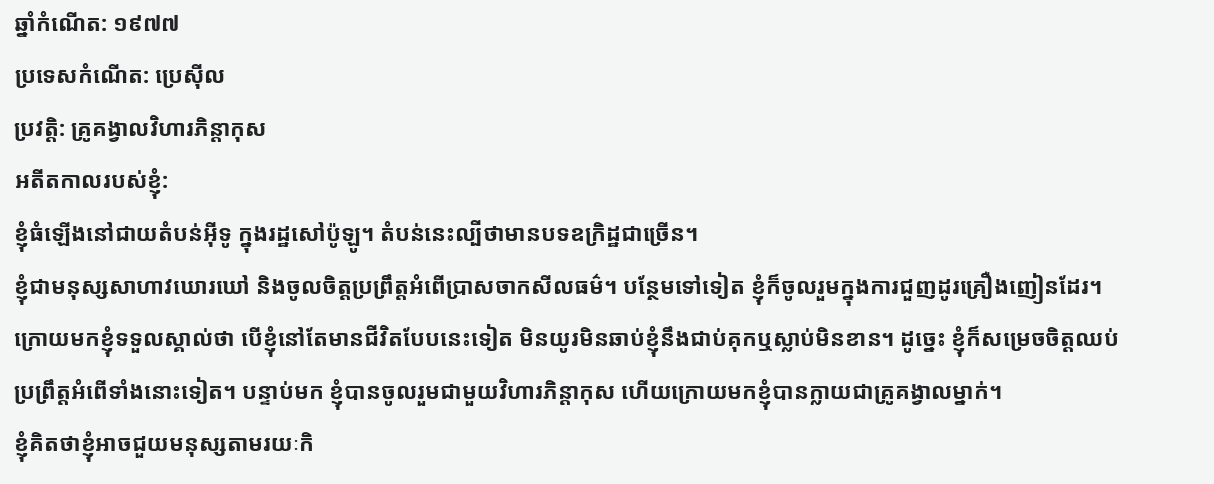ឆ្នាំកំណើត: ១៩៧៧
ប្រទេសកំណើត: ប្រេស៊ីល
ប្រវត្តិ: គ្រូគង្វាលវិហារភិន្តាកុស
អតីតកាលរបស់ខ្ញុំ:
ខ្ញុំធំឡើងនៅជាយតំបន់អ៊ីទូ ក្នុងរដ្ឋសៅប៉ូឡូ។ តំបន់នេះល្បីថាមានបទឧក្រិដ្ឋជាច្រើន។
ខ្ញុំជាមនុស្សសាហាវឃោរឃៅ និងចូលចិត្តប្រព្រឹត្តអំពើប្រាសចាកសីលធម៌។ បន្ថែមទៅទៀត ខ្ញុំក៏ចូលរួមក្នុងការជួញដូរគ្រឿងញៀនដែរ។ ក្រោយមកខ្ញុំទទួលស្គាល់ថា បើខ្ញុំនៅតែមានជីវិតបែបនេះទៀត មិនយូរមិនឆាប់ខ្ញុំនឹងជាប់គុកឬស្លាប់មិនខាន។ ដូច្នេះ ខ្ញុំក៏សម្រេចចិត្តឈប់ប្រព្រឹត្តអំពើទាំងនោះទៀត។ បន្ទាប់មក ខ្ញុំបានចូលរួមជាមួយវិហារភិន្តាកុស ហើយក្រោយមកខ្ញុំបានក្លាយជាគ្រូគង្វាលម្នាក់។
ខ្ញុំគិតថាខ្ញុំអាចជួយមនុស្សតាមរយៈកិ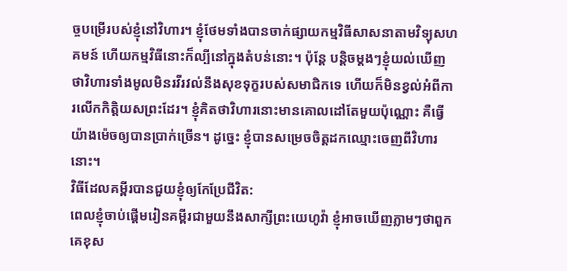ច្ចបម្រើរបស់ខ្ញុំនៅវិហារ។ ខ្ញុំថែមទាំងបានចាក់ផ្សាយកម្មវិធីសាសនាតាមវិទ្យុសហគមន៍ ហើយកម្មវិធីនោះក៏ល្បីនៅក្នុងតំបន់នោះ។ ប៉ុន្តែ បន្តិចម្ដងៗខ្ញុំយល់ឃើញថាវិហារទាំងមូលមិនរវីរវល់នឹងសុខទុក្ខរបស់សមាជិកទេ ហើយក៏មិនខ្វល់អំពីការលើកកិត្តិយសព្រះដែរ។ ខ្ញុំគិតថាវិហារនោះមានគោលដៅតែមួយប៉ុណ្ណោះ គឺធ្វើយ៉ាងម៉េចឲ្យបានប្រាក់ច្រើន។ ដូច្នេះ ខ្ញុំបានសម្រេចចិត្តដកឈ្មោះចេញពីវិហារនោះ។
វិធីដែលគម្ពីរបានជួយខ្ញុំឲ្យកែប្រែជីវិត:
ពេលខ្ញុំចាប់ផ្ដើមរៀនគម្ពីរជាមួយនឹងសាក្សីព្រះយេហូវ៉ា ខ្ញុំអាចឃើញភ្លាមៗថាពួកគេខុស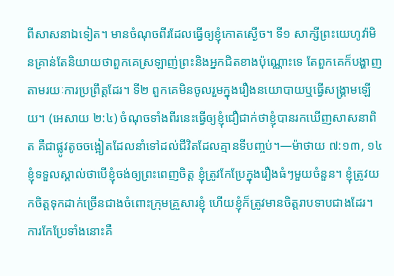ពីសាសនាឯទៀត។ មានចំណុចពីរដែលធ្វើឲ្យខ្ញុំកោតស្ងើច។ ទី១ សាក្សីព្រះយេហូវ៉ាមិនគ្រាន់តែនិយាយថាពួកគេស្រឡាញ់ព្រះនិងអ្នកជិតខាងប៉ុណ្ណោះទេ តែពួកគេក៏បង្ហាញតាមរយៈការប្រព្រឹត្តដែរ។ ទី២ ពួកគេមិនចូលរួមក្នុងរឿងនយោបាយឬធ្វើសង្គ្រាមឡើយ។ (អេសាយ ២:៤) ចំណុចទាំងពីរនេះធ្វើឲ្យខ្ញុំជឿជាក់ថាខ្ញុំបានរកឃើញសាសនាពិត គឺជាផ្លូវតូចចង្អៀតដែលនាំទៅដល់ជីវិតដែលគ្មានទីបញ្ចប់។—ម៉ាថាយ ៧:១៣, ១៤
ខ្ញុំទទួលស្គាល់ថាបើខ្ញុំចង់ឲ្យព្រះពេញចិត្ត ខ្ញុំត្រូវកែប្រែក្នុងរឿងធំៗមួយចំនួន។ ខ្ញុំត្រូវយកចិត្តទុកដាក់ច្រើនជាងចំពោះក្រុមគ្រួសារខ្ញុំ ហើយខ្ញុំក៏ត្រូវមានចិត្តរាបទាបជាងដែរ។ ការកែប្រែទាំងនោះគឺ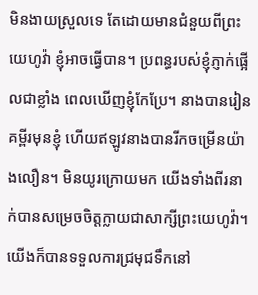មិនងាយស្រួលទេ តែដោយមានជំនួយពីព្រះយេហូវ៉ា ខ្ញុំអាចធ្វើបាន។ ប្រពន្ធរបស់ខ្ញុំភ្ញាក់ផ្អើលជាខ្លាំង ពេលឃើញខ្ញុំកែប្រែ។ នាងបានរៀនគម្ពីរមុនខ្ញុំ ហើយឥឡូវនាងបានរីកចម្រើនយ៉ាងលឿន។ មិនយូរក្រោយមក យើងទាំងពីរនាក់បានសម្រេចចិត្តក្លាយជាសាក្សីព្រះយេហូវ៉ា។ យើងក៏បានទទួលការជ្រមុជទឹកនៅ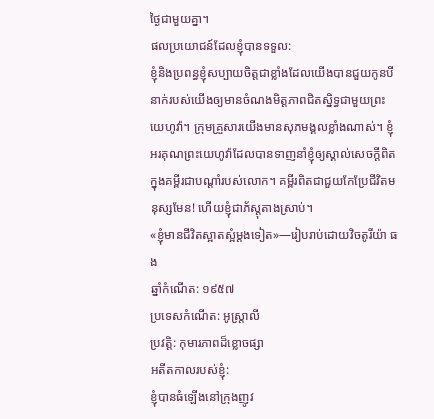ថ្ងៃជាមួយគ្នា។
ផលប្រយោជន៍ដែលខ្ញុំបានទទួល:
ខ្ញុំនិងប្រពន្ធខ្ញុំសប្បាយចិត្តជាខ្លាំងដែលយើងបានជួយកូនបីនាក់របស់យើងឲ្យមានចំណងមិត្តភាពជិតស្និទ្ធជាមួយព្រះយេហូវ៉ា។ ក្រុមគ្រួសារយើងមានសុភមង្គលខ្លាំងណាស់។ ខ្ញុំអរគុណព្រះយេហូវ៉ាដែលបានទាញនាំខ្ញុំឲ្យស្គាល់សេចក្ដីពិតក្នុងគម្ពីរជាបណ្ដាំរបស់លោក។ គម្ពីរពិតជាជួយកែប្រែជីវិតមនុស្សមែន! ហើយខ្ញុំជាភ័ស្តុតាងស្រាប់។
«ខ្ញុំមានជីវិតស្អាតស្អំម្ដងទៀត»—រៀបរាប់ដោយវិចតូរីយ៉ា ធង
ឆ្នាំកំណើត: ១៩៥៧
ប្រទេសកំណើត: អូស្ត្រាលី
ប្រវត្តិ: កុមារភាពដ៏ខ្លោចផ្សា
អតីតកាលរបស់ខ្ញុំ:
ខ្ញុំបានធំឡើងនៅក្រុងញូវ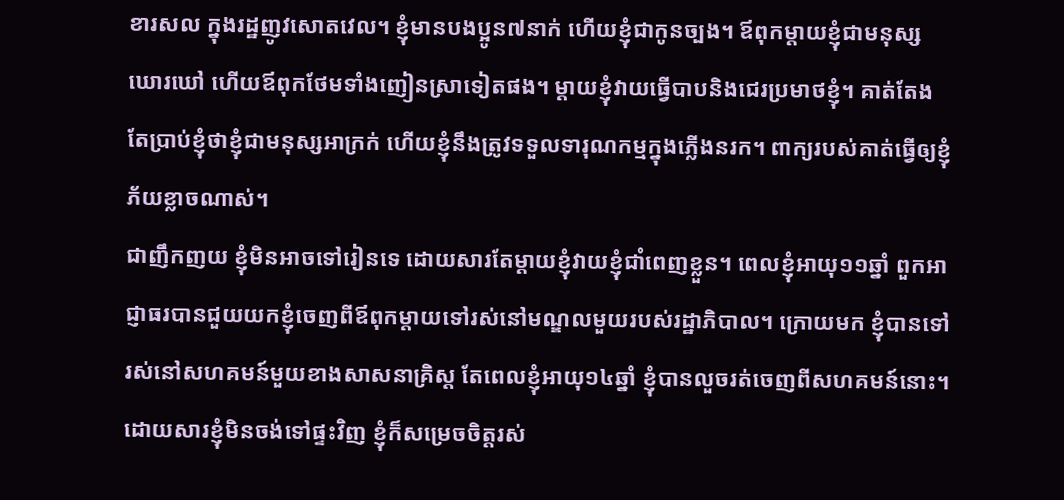ខារសល ក្នុងរដ្ឋញូវសោតវេល។ ខ្ញុំមានបងប្អូន៧នាក់ ហើយខ្ញុំជាកូនច្បង។ ឪពុកម្ដាយខ្ញុំជាមនុស្សឃោរឃៅ ហើយឪពុកថែមទាំងញៀនស្រាទៀតផង។ ម្ដាយខ្ញុំវាយធ្វើបាបនិងជេរប្រមាថខ្ញុំ។ គាត់តែងតែប្រាប់ខ្ញុំថាខ្ញុំជាមនុស្សអាក្រក់ ហើយខ្ញុំនឹងត្រូវទទួលទារុណកម្មក្នុងភ្លើងនរក។ ពាក្យរបស់គាត់ធ្វើឲ្យខ្ញុំភ័យខ្លាចណាស់។
ជាញឹកញយ ខ្ញុំមិនអាចទៅរៀនទេ ដោយសារតែម្ដាយខ្ញុំវាយខ្ញុំជាំពេញខ្លួន។ ពេលខ្ញុំអាយុ១១ឆ្នាំ ពួកអាជ្ញាធរបានជួយយកខ្ញុំចេញពីឪពុកម្ដាយទៅរស់នៅមណ្ឌលមួយរបស់រដ្ឋាភិបាល។ ក្រោយមក ខ្ញុំបានទៅរស់នៅសហគមន៍មួយខាងសាសនាគ្រិស្ត តែពេលខ្ញុំអាយុ១៤ឆ្នាំ ខ្ញុំបានលួចរត់ចេញពីសហគមន៍នោះ។ ដោយសារខ្ញុំមិនចង់ទៅផ្ទះវិញ ខ្ញុំក៏សម្រេចចិត្តរស់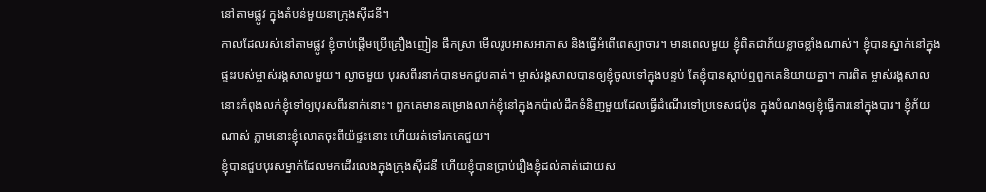នៅតាមផ្លូវ ក្នុងតំបន់មួយនាក្រុងស៊ីដនី។
កាលដែលរស់នៅតាមផ្លូវ ខ្ញុំចាប់ផ្ដើមប្រើគ្រឿងញៀន ផឹកស្រា មើលរូបអាសអាភាស និងធ្វើអំពើពេស្យាចារ។ មានពេលមួយ ខ្ញុំពិតជាភ័យខ្លាចខ្លាំងណាស់។ ខ្ញុំបានស្នាក់នៅក្នុងផ្ទះរបស់ម្ចាស់រង្គសាលមួយ។ ល្ងាចមួយ បុរសពីរនាក់បានមកជួបគាត់។ ម្ចាស់រង្គសាលបានឲ្យខ្ញុំចូលទៅក្នុងបន្ទប់ តែខ្ញុំបានស្ដាប់ឮពួកគេនិយាយគ្នា។ ការពិត ម្ចាស់រង្គសាលនោះកំពុងលក់ខ្ញុំទៅឲ្យបុរសពីរនាក់នោះ។ ពួកគេមានគម្រោងលាក់ខ្ញុំនៅក្នុងកប៉ាល់ដឹកទំនិញមួយដែលធ្វើដំណើរទៅប្រទេសជប៉ុន ក្នុងបំណងឲ្យខ្ញុំធ្វើការនៅក្នុងបារ។ ខ្ញុំភ័យណាស់ ភ្លាមនោះខ្ញុំលោតចុះពីយ៉ផ្ទះនោះ ហើយរត់ទៅរកគេជួយ។
ខ្ញុំបានជួបបុរសម្នាក់ដែលមកដើរលេងក្នុងក្រុងស៊ីដនី ហើយខ្ញុំបានប្រាប់រឿងខ្ញុំដល់គាត់ដោយស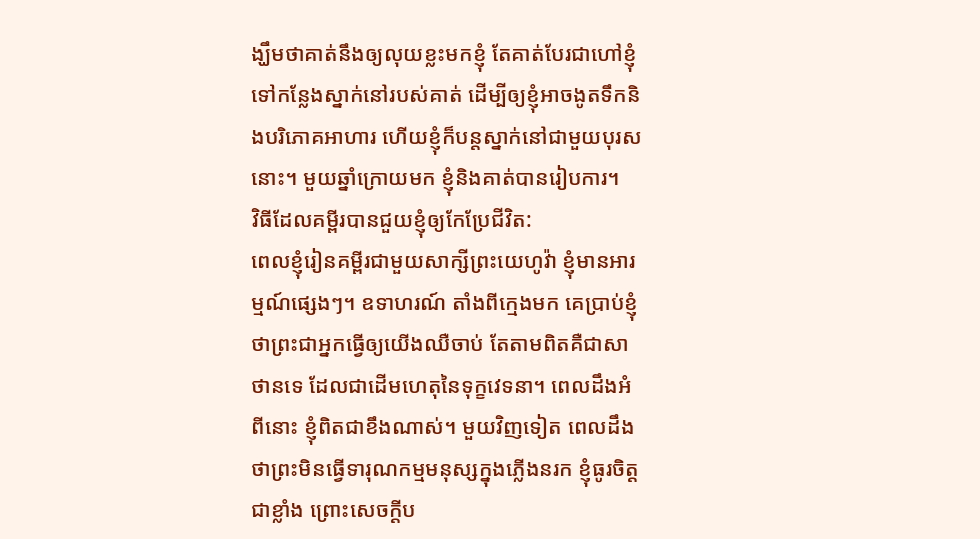ង្ឃឹមថាគាត់នឹងឲ្យលុយខ្លះមកខ្ញុំ តែគាត់បែរជាហៅខ្ញុំទៅកន្លែងស្នាក់នៅរបស់គាត់ ដើម្បីឲ្យខ្ញុំអាចងូតទឹកនិងបរិភោគអាហារ ហើយខ្ញុំក៏បន្តស្នាក់នៅជាមួយបុរសនោះ។ មួយឆ្នាំក្រោយមក ខ្ញុំនិងគាត់បានរៀបការ។
វិធីដែលគម្ពីរបានជួយខ្ញុំឲ្យកែប្រែជីវិត:
ពេលខ្ញុំរៀនគម្ពីរជាមួយសាក្សីព្រះយេហូវ៉ា ខ្ញុំមានអារម្មណ៍ផ្សេងៗ។ ឧទាហរណ៍ តាំងពីក្មេងមក គេប្រាប់ខ្ញុំថាព្រះជាអ្នកធ្វើឲ្យយើងឈឺចាប់ តែតាមពិតគឺជាសាថានទេ ដែលជាដើមហេតុនៃទុក្ខវេទនា។ ពេលដឹងអំពីនោះ ខ្ញុំពិតជាខឹងណាស់។ មួយវិញទៀត ពេលដឹងថាព្រះមិនធ្វើទារុណកម្មមនុស្សក្នុងភ្លើងនរក ខ្ញុំធូរចិត្តជាខ្លាំង ព្រោះសេចក្ដីប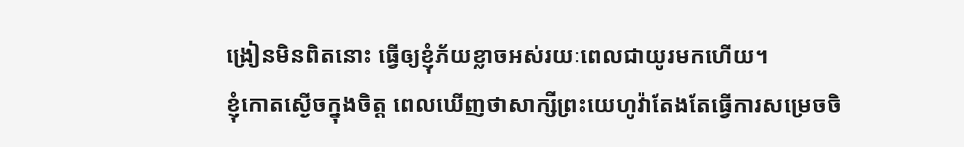ង្រៀនមិនពិតនោះ ធ្វើឲ្យខ្ញុំភ័យខ្លាចអស់រយៈពេលជាយូរមកហើយ។
ខ្ញុំកោតស្ងើចក្នុងចិត្ត ពេលឃើញថាសាក្សីព្រះយេហូវ៉ាតែងតែធ្វើការសម្រេចចិ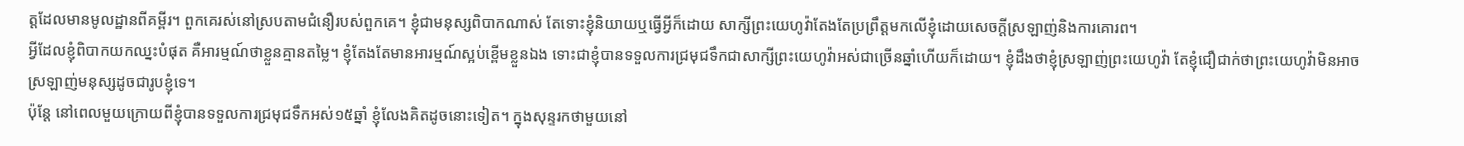ត្តដែលមានមូលដ្ឋានពីគម្ពីរ។ ពួកគេរស់នៅស្របតាមជំនឿរបស់ពួកគេ។ ខ្ញុំជាមនុស្សពិបាកណាស់ តែទោះខ្ញុំនិយាយឬធ្វើអ្វីក៏ដោយ សាក្សីព្រះយេហូវ៉ាតែងតែប្រព្រឹត្តមកលើខ្ញុំដោយសេចក្ដីស្រឡាញ់និងការគោរព។
អ្វីដែលខ្ញុំពិបាកយកឈ្នះបំផុត គឺអារម្មណ៍ថាខ្លួនគ្មានតម្លៃ។ ខ្ញុំតែងតែមានអារម្មណ៍ស្អប់ខ្ពើមខ្លួនឯង ទោះជាខ្ញុំបានទទួលការជ្រមុជទឹកជាសាក្សីព្រះយេហូវ៉ាអស់ជាច្រើនឆ្នាំហើយក៏ដោយ។ ខ្ញុំដឹងថាខ្ញុំស្រឡាញ់ព្រះយេហូវ៉ា តែខ្ញុំជឿជាក់ថាព្រះយេហូវ៉ាមិនអាចស្រឡាញ់មនុស្សដូចជារូបខ្ញុំទេ។
ប៉ុន្តែ នៅពេលមួយក្រោយពីខ្ញុំបានទទួលការជ្រមុជទឹកអស់១៥ឆ្នាំ ខ្ញុំលែងគិតដូចនោះទៀត។ ក្នុងសុន្ទរកថាមួយនៅ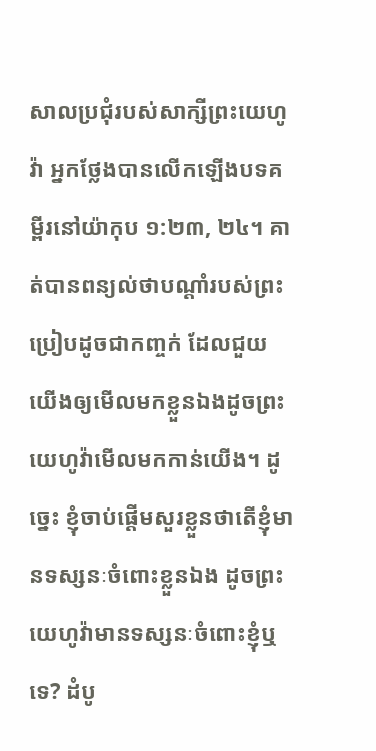សាលប្រជុំរបស់សាក្សីព្រះយេហូវ៉ា អ្នកថ្លែងបានលើកឡើងបទគម្ពីរនៅយ៉ាកុប ១:២៣, ២៤។ គាត់បានពន្យល់ថាបណ្ដាំរបស់ព្រះប្រៀបដូចជាកញ្ចក់ ដែលជួយយើងឲ្យមើលមកខ្លួនឯងដូចព្រះយេហូវ៉ាមើលមកកាន់យើង។ ដូច្នេះ ខ្ញុំចាប់ផ្ដើមសួរខ្លួនថាតើខ្ញុំមានទស្សនៈចំពោះខ្លួនឯង ដូចព្រះយេហូវ៉ាមានទស្សនៈចំពោះខ្ញុំឬទេ? ដំបូ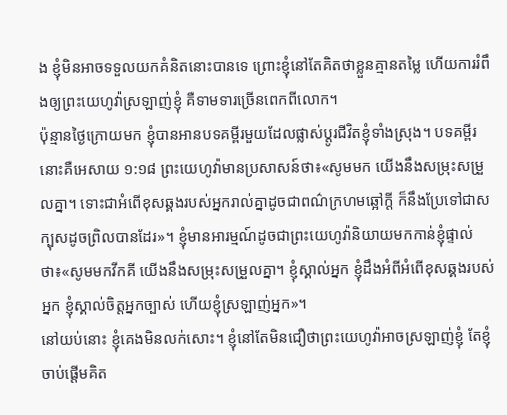ង ខ្ញុំមិនអាចទទួលយកគំនិតនោះបានទេ ព្រោះខ្ញុំនៅតែគិតថាខ្លួនគ្មានតម្លៃ ហើយការរំពឹងឲ្យព្រះយេហូវ៉ាស្រឡាញ់ខ្ញុំ គឺទាមទារច្រើនពេកពីលោក។
ប៉ុន្មានថ្ងៃក្រោយមក ខ្ញុំបានអានបទគម្ពីរមួយដែលផ្លាស់ប្ដូរជីវិតខ្ញុំទាំងស្រុង។ បទគម្ពីរនោះគឺអេសាយ ១:១៨ ព្រះយេហូវ៉ាមានប្រសាសន៍ថា៖«សូមមក យើងនឹងសម្រុះសម្រួលគ្នា។ ទោះជាអំពើខុសឆ្គងរបស់អ្នករាល់គ្នាដូចជាពណ៌ក្រហមឆ្អៅក្ដី ក៏នឹងប្រែទៅជាសក្បុសដូចព្រិលបានដែរ»។ ខ្ញុំមានអារម្មណ៍ដូចជាព្រះយេហូវ៉ានិយាយមកកាន់ខ្ញុំផ្ទាល់ថា៖«សូមមកវីកគី យើងនឹងសម្រុះសម្រួលគ្នា។ ខ្ញុំស្គាល់អ្នក ខ្ញុំដឹងអំពីអំពើខុសឆ្គងរបស់អ្នក ខ្ញុំស្គាល់ចិត្តអ្នកច្បាស់ ហើយខ្ញុំស្រឡាញ់អ្នក»។
នៅយប់នោះ ខ្ញុំគេងមិនលក់សោះ។ ខ្ញុំនៅតែមិនជឿថាព្រះយេហូវ៉ាអាចស្រឡាញ់ខ្ញុំ តែខ្ញុំចាប់ផ្ដើមគិត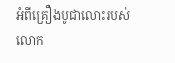អំពីគ្រឿងបូជាលោះរបស់លោក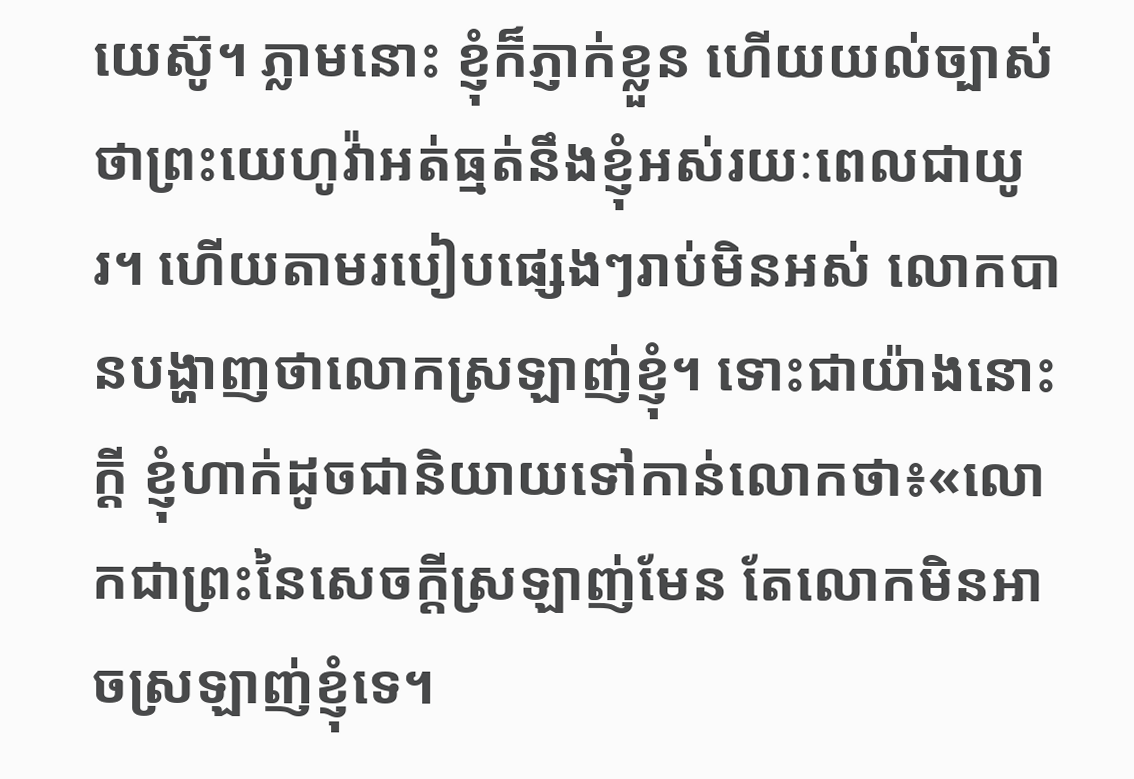យេស៊ូ។ ភ្លាមនោះ ខ្ញុំក៏ភ្ញាក់ខ្លួន ហើយយល់ច្បាស់ថាព្រះយេហូវ៉ាអត់ធ្មត់នឹងខ្ញុំអស់រយៈពេលជាយូរ។ ហើយតាមរបៀបផ្សេងៗរាប់មិនអស់ លោកបានបង្ហាញថាលោកស្រឡាញ់ខ្ញុំ។ ទោះជាយ៉ាងនោះក្ដី ខ្ញុំហាក់ដូចជានិយាយទៅកាន់លោកថា៖«លោកជាព្រះនៃសេចក្ដីស្រឡាញ់មែន តែលោកមិនអាចស្រឡាញ់ខ្ញុំទេ។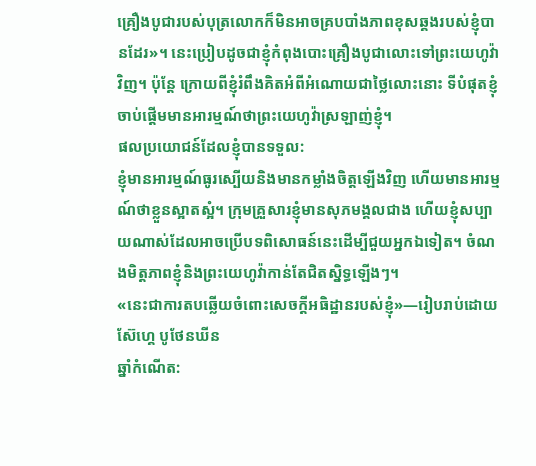គ្រឿងបូជារបស់បុត្រលោកក៏មិនអាចគ្របបាំងភាពខុសឆ្គងរបស់ខ្ញុំបានដែរ»។ នេះប្រៀបដូចជាខ្ញុំកំពុងបោះគ្រឿងបូជាលោះទៅព្រះយេហូវ៉ាវិញ។ ប៉ុន្តែ ក្រោយពីខ្ញុំរំពឹងគិតអំពីអំណោយជាថ្លៃលោះនោះ ទីបំផុតខ្ញុំចាប់ផ្ដើមមានអារម្មណ៍ថាព្រះយេហូវ៉ាស្រឡាញ់ខ្ញុំ។
ផលប្រយោជន៍ដែលខ្ញុំបានទទួល:
ខ្ញុំមានអារម្មណ៍ធូរស្បើយនិងមានកម្លាំងចិត្តឡើងវិញ ហើយមានអារម្មណ៍ថាខ្លួនស្អាតស្អំ។ ក្រុមគ្រួសារខ្ញុំមានសុភមង្គលជាង ហើយខ្ញុំសប្បាយណាស់ដែលអាចប្រើបទពិសោធន៍នេះដើម្បីជួយអ្នកឯទៀត។ ចំណងមិត្តភាពខ្ញុំនិងព្រះយេហូវ៉ាកាន់តែជិតស្និទ្ធឡើងៗ។
«នេះជាការតបឆ្លើយចំពោះសេចក្ដីអធិដ្ឋានរបស់ខ្ញុំ»—រៀបរាប់ដោយស៊ែហ្គេ បូថែនឃីន
ឆ្នាំកំណើត: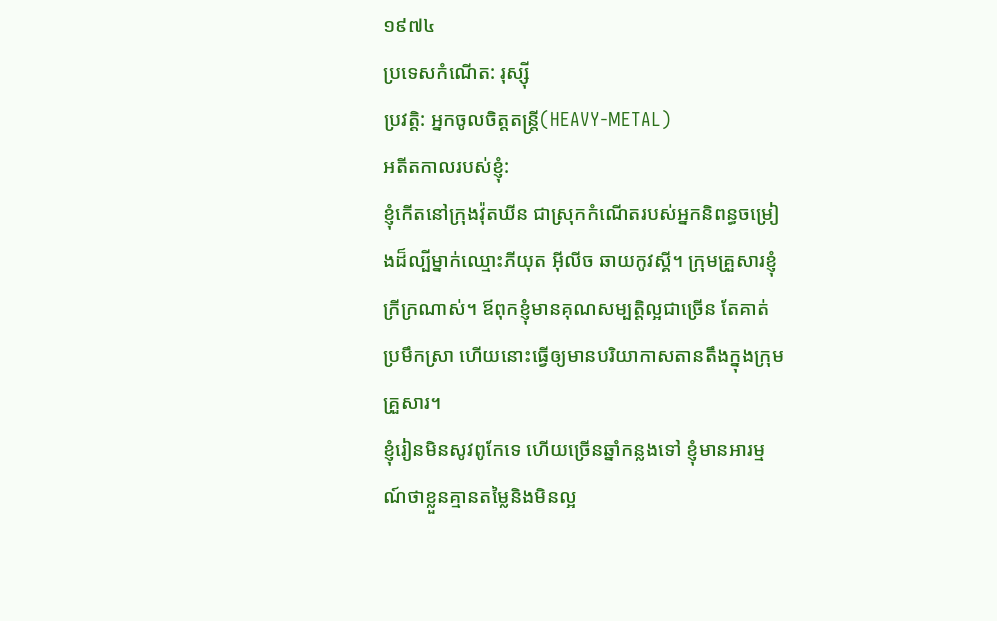១៩៧៤
ប្រទេសកំណើត: រុស្ស៊ី
ប្រវត្តិ: អ្នកចូលចិត្តតន្ត្រី(HEAVY-METAL)
អតីតកាលរបស់ខ្ញុំ:
ខ្ញុំកើតនៅក្រុងវ៉ុតឃីន ជាស្រុកកំណើតរបស់អ្នកនិពន្ធចម្រៀងដ៏ល្បីម្នាក់ឈ្មោះភីយុត អ៊ីលីច ឆាយកូវស្គី។ ក្រុមគ្រួសារខ្ញុំក្រីក្រណាស់។ ឪពុកខ្ញុំមានគុណសម្បត្តិល្អជាច្រើន តែគាត់ប្រមឹកស្រា ហើយនោះធ្វើឲ្យមានបរិយាកាសតានតឹងក្នុងក្រុមគ្រួសារ។
ខ្ញុំរៀនមិនសូវពូកែទេ ហើយច្រើនឆ្នាំកន្លងទៅ ខ្ញុំមានអារម្មណ៍ថាខ្លួនគ្មានតម្លៃនិងមិនល្អ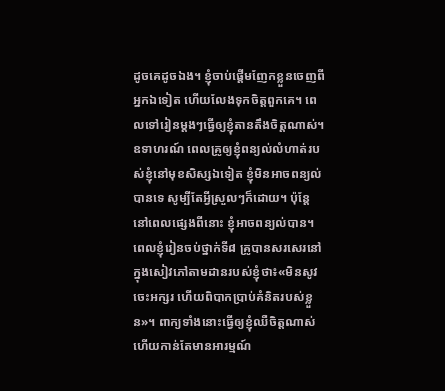ដូចគេដូចឯង។ ខ្ញុំចាប់ផ្ដើមញែកខ្លួនចេញពីអ្នកឯទៀត ហើយលែងទុកចិត្តពួកគេ។ ពេលទៅរៀនម្ដងៗធ្វើឲ្យខ្ញុំតានតឹងចិត្តណាស់។ ឧទាហរណ៍ ពេលគ្រូឲ្យខ្ញុំពន្យល់លំហាត់របស់ខ្ញុំនៅមុខសិស្សឯទៀត ខ្ញុំមិនអាចពន្យល់បានទេ សូម្បីតែអ្វីស្រួលៗក៏ដោយ។ ប៉ុន្តែ នៅពេលផ្សេងពីនោះ ខ្ញុំអាចពន្យល់បាន។ ពេលខ្ញុំរៀនចប់ថ្នាក់ទី៨ គ្រូបានសរសេរនៅក្នុងសៀវភៅតាមដានរបស់ខ្ញុំថា៖«មិនសូវចេះអក្សរ ហើយពិបាកប្រាប់គំនិតរបស់ខ្លួន»។ ពាក្យទាំងនោះធ្វើឲ្យខ្ញុំឈឺចិត្តណាស់ ហើយកាន់តែមានអារម្មណ៍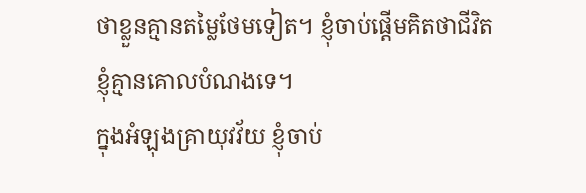ថាខ្លួនគ្មានតម្លៃថែមទៀត។ ខ្ញុំចាប់ផ្ដើមគិតថាជីវិតខ្ញុំគ្មានគោលបំណងទេ។
ក្នុងអំឡុងគ្រាយុវវ័យ ខ្ញុំចាប់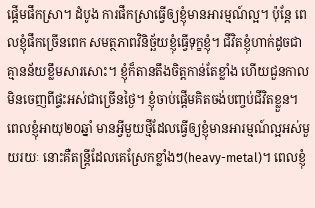ផ្ដើមផឹកស្រា។ ដំបូង ការផឹកស្រាធ្វើឲ្យខ្ញុំមានអារម្មណ៍ល្អ។ ប៉ុន្តែ ពេលខ្ញុំផឹកច្រើនពេក សមត្ថភាពវិនិច្ឆ័យខ្ញុំធ្វើទុក្ខខ្ញុំ។ ជីវិតខ្ញុំហាក់ដូចជាគ្មានន័យខ្លឹមសារសោះ។ ខ្ញុំក៏តានតឹងចិត្តកាន់តែខ្លាំង ហើយជួនកាលមិនចេញពីផ្ទះអស់ជាច្រើនថ្ងៃ។ ខ្ញុំចាប់ផ្ដើមគិតចង់បញ្ចប់ជីវិតខ្លួន។
ពេលខ្ញុំអាយុ២០ឆ្នាំ មានអ្វីមួយថ្មីដែលធ្វើឲ្យខ្ញុំមានអារម្មណ៍ល្អអស់មួយរយៈ នោះគឺតន្ត្រីដែលគេស្រែកខ្លាំងៗ(heavy-metal)។ ពេលខ្ញុំ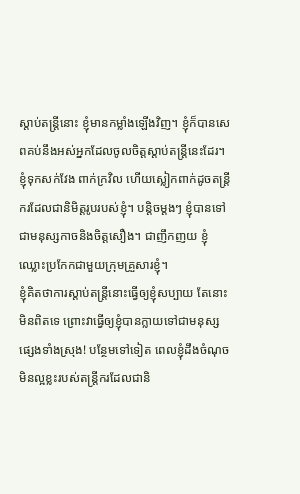ស្ដាប់តន្ត្រីនោះ ខ្ញុំមានកម្លាំងឡើងវិញ។ ខ្ញុំក៏បានសេពគប់នឹងអស់អ្នកដែលចូលចិត្តស្ដាប់តន្ត្រីនេះដែរ។ ខ្ញុំទុកសក់វែង ពាក់ក្រវិល ហើយស្លៀកពាក់ដូចតន្ត្រីករដែលជានិមិត្តរូបរបស់ខ្ញុំ។ បន្តិចម្ដងៗ ខ្ញុំបានទៅជាមនុស្សកាចនិងចិត្តសឿង។ ជាញឹកញយ ខ្ញុំឈ្លោះប្រកែកជាមួយក្រុមគ្រួសារខ្ញុំ។
ខ្ញុំគិតថាការស្ដាប់តន្ត្រីនោះធ្វើឲ្យខ្ញុំសប្បាយ តែនោះមិនពិតទេ ព្រោះវាធ្វើឲ្យខ្ញុំបានក្លាយទៅជាមនុស្សផ្សេងទាំងស្រុង! បន្ថែមទៅទៀត ពេលខ្ញុំដឹងចំណុចមិនល្អខ្លះរបស់តន្ត្រីករដែលជានិ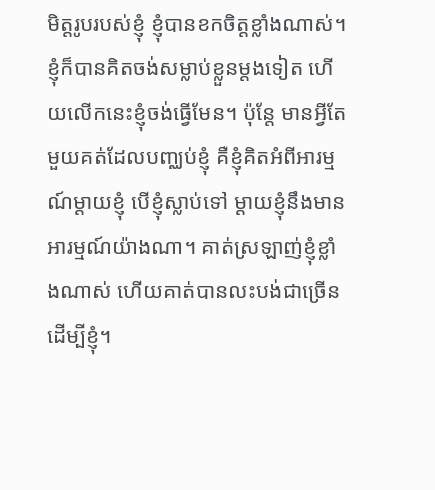មិត្តរូបរបស់ខ្ញុំ ខ្ញុំបានខកចិត្តខ្លាំងណាស់។
ខ្ញុំក៏បានគិតចង់សម្លាប់ខ្លួនម្ដងទៀត ហើយលើកនេះខ្ញុំចង់ធ្វើមែន។ ប៉ុន្តែ មានអ្វីតែមួយគត់ដែលបញ្ឈប់ខ្ញុំ គឺខ្ញុំគិតអំពីអារម្មណ៍ម្ដាយខ្ញុំ បើខ្ញុំស្លាប់ទៅ ម្ដាយខ្ញុំនឹងមានអារម្មណ៍យ៉ាងណា។ គាត់ស្រឡាញ់ខ្ញុំខ្លាំងណាស់ ហើយគាត់បានលះបង់ជាច្រើនដើម្បីខ្ញុំ។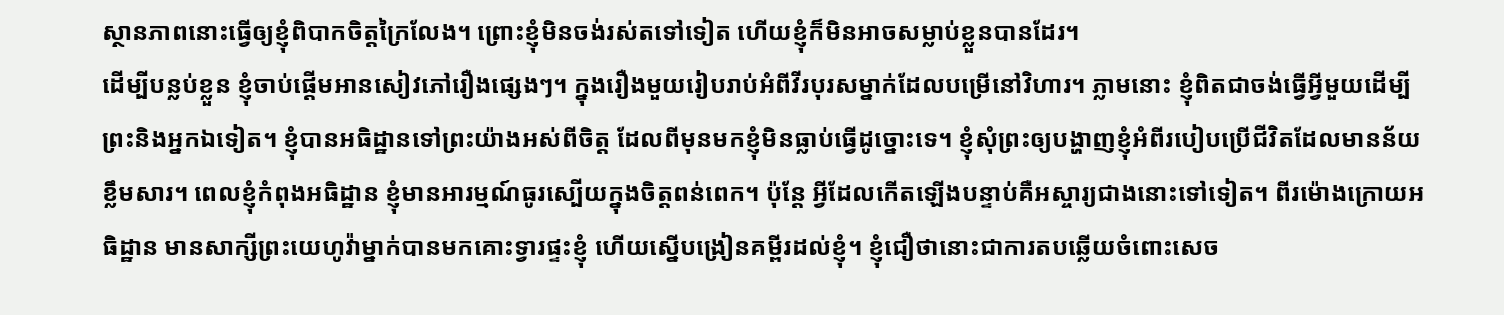ស្ថានភាពនោះធ្វើឲ្យខ្ញុំពិបាកចិត្តក្រៃលែង។ ព្រោះខ្ញុំមិនចង់រស់តទៅទៀត ហើយខ្ញុំក៏មិនអាចសម្លាប់ខ្លួនបានដែរ។
ដើម្បីបន្លប់ខ្លួន ខ្ញុំចាប់ផ្ដើមអានសៀវភៅរឿងផ្សេងៗ។ ក្នុងរឿងមួយរៀបរាប់អំពីវីរបុរសម្នាក់ដែលបម្រើនៅវិហារ។ ភ្លាមនោះ ខ្ញុំពិតជាចង់ធ្វើអ្វីមួយដើម្បីព្រះនិងអ្នកឯទៀត។ ខ្ញុំបានអធិដ្ឋានទៅព្រះយ៉ាងអស់ពីចិត្ត ដែលពីមុនមកខ្ញុំមិនធ្លាប់ធ្វើដូច្នោះទេ។ ខ្ញុំសុំព្រះឲ្យបង្ហាញខ្ញុំអំពីរបៀបប្រើជីវិតដែលមានន័យខ្លឹមសារ។ ពេលខ្ញុំកំពុងអធិដ្ឋាន ខ្ញុំមានអារម្មណ៍ធូរស្បើយក្នុងចិត្តពន់ពេក។ ប៉ុន្តែ អ្វីដែលកើតឡើងបន្ទាប់គឺអស្ចារ្យជាងនោះទៅទៀត។ ពីរម៉ោងក្រោយអធិដ្ឋាន មានសាក្សីព្រះយេហូវ៉ាម្នាក់បានមកគោះទ្វារផ្ទះខ្ញុំ ហើយស្នើបង្រៀនគម្ពីរដល់ខ្ញុំ។ ខ្ញុំជឿថានោះជាការតបឆ្លើយចំពោះសេច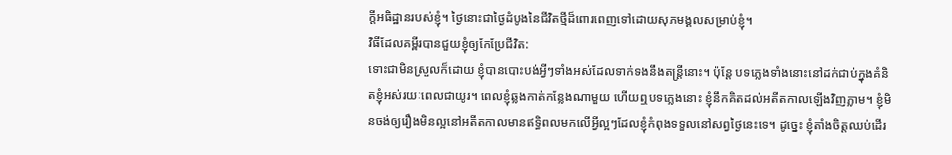ក្ដីអធិដ្ឋានរបស់ខ្ញុំ។ ថ្ងៃនោះជាថ្ងៃដំបូងនៃជីវិតថ្មីដ៏ពោរពេញទៅដោយសុភមង្គលសម្រាប់ខ្ញុំ។
វិធីដែលគម្ពីរបានជួយខ្ញុំឲ្យកែប្រែជីវិត:
ទោះជាមិនស្រួលក៏ដោយ ខ្ញុំបានបោះបង់អ្វីៗទាំងអស់ដែលទាក់ទងនឹងតន្ត្រីនោះ។ ប៉ុន្តែ បទភ្លេងទាំងនោះនៅដក់ជាប់ក្នុងគំនិតខ្ញុំអស់រយៈពេលជាយូរ។ ពេលខ្ញុំឆ្លងកាត់កន្លែងណាមួយ ហើយឮបទភ្លេងនោះ ខ្ញុំនឹកគិតដល់អតីតកាលឡើងវិញភ្លាម។ ខ្ញុំមិនចង់ឲ្យរឿងមិនល្អនៅអតីតកាលមានឥទ្ធិពលមកលើអ្វីល្អៗដែលខ្ញុំកំពុងទទួលនៅសព្វថ្ងៃនេះទេ។ ដូច្នេះ ខ្ញុំតាំងចិត្តឈប់ដើរ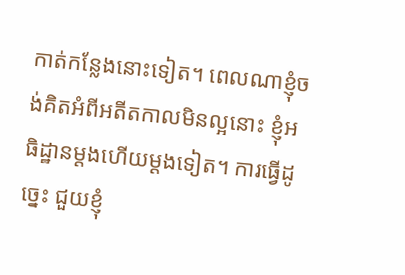កាត់កន្លែងនោះទៀត។ ពេលណាខ្ញុំចង់គិតអំពីអតីតកាលមិនល្អនោះ ខ្ញុំអធិដ្ឋានម្ដងហើយម្ដងទៀត។ ការធ្វើដូច្នេះ ជួយខ្ញុំ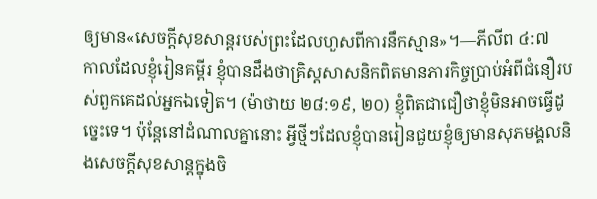ឲ្យមាន«សេចក្ដីសុខសាន្តរបស់ព្រះដែលហួសពីការនឹកស្មាន»។—ភីលីព ៤:៧
កាលដែលខ្ញុំរៀនគម្ពីរ ខ្ញុំបានដឹងថាគ្រិស្តសាសនិកពិតមានភារកិច្ចប្រាប់អំពីជំនឿរបស់ពួកគេដល់អ្នកឯទៀត។ (ម៉ាថាយ ២៨:១៩, ២០) ខ្ញុំពិតជាជឿថាខ្ញុំមិនអាចធ្វើដូច្នេះទេ។ ប៉ុន្តែនៅដំណាលគ្នានោះ អ្វីថ្មីៗដែលខ្ញុំបានរៀនជួយខ្ញុំឲ្យមានសុភមង្គលនិងសេចក្ដីសុខសាន្តក្នុងចិ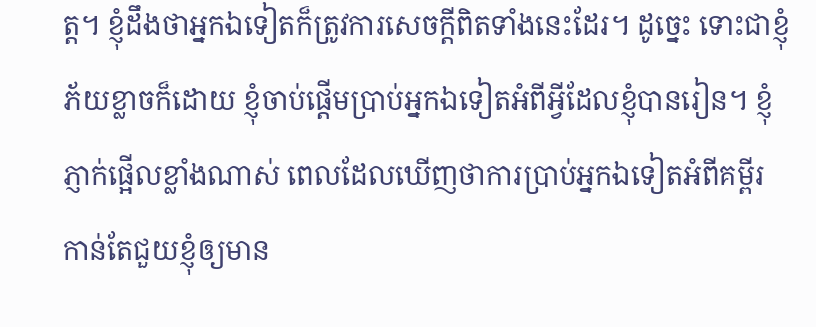ត្ត។ ខ្ញុំដឹងថាអ្នកឯទៀតក៏ត្រូវការសេចក្ដីពិតទាំងនេះដែរ។ ដូច្នេះ ទោះជាខ្ញុំភ័យខ្លាចក៏ដោយ ខ្ញុំចាប់ផ្ដើមប្រាប់អ្នកឯទៀតអំពីអ្វីដែលខ្ញុំបានរៀន។ ខ្ញុំភ្ញាក់ផ្អើលខ្លាំងណាស់ ពេលដែលឃើញថាការប្រាប់អ្នកឯទៀតអំពីគម្ពីរ កាន់តែជួយខ្ញុំឲ្យមាន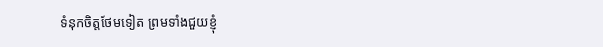ទំនុកចិត្តថែមទៀត ព្រមទាំងជួយខ្ញុំ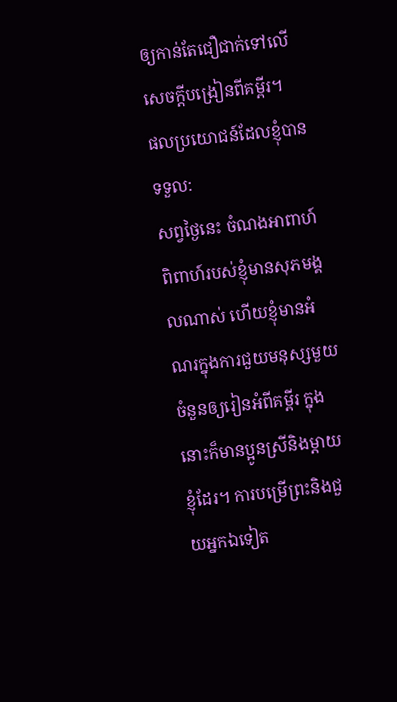ឲ្យកាន់តែជឿជាក់ទៅលើសេចក្ដីបង្រៀនពីគម្ពីរ។
ផលប្រយោជន៍ដែលខ្ញុំបានទទួល:
សព្វថ្ងៃនេះ ចំណងអាពាហ៍ពិពាហ៍របស់ខ្ញុំមានសុភមង្គលណាស់ ហើយខ្ញុំមានអំណរក្នុងការជួយមនុស្សមួយចំនួនឲ្យរៀនអំពីគម្ពីរ ក្នុងនោះក៏មានប្អូនស្រីនិងម្ដាយខ្ញុំដែរ។ ការបម្រើព្រះនិងជួយអ្នកឯទៀត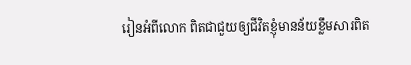រៀនអំពីលោក ពិតជាជួយឲ្យជីវិតខ្ញុំមានន័យខ្លឹមសារពិត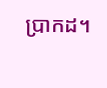ប្រាកដ។